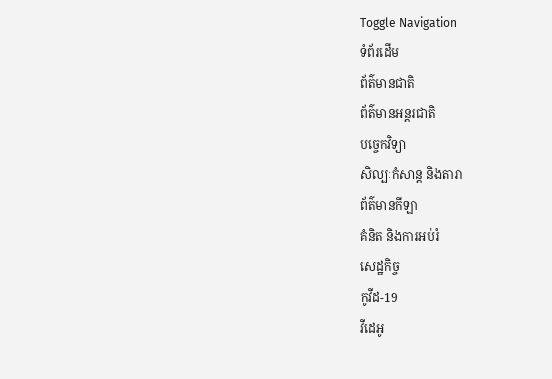Toggle Navigation
ទំព័រដើម
ព័ត៌មានជាតិ
ព័ត៌មានអន្តរជាតិ
បច្ចេកវិទ្យា
សិល្បៈកំសាន្ត និងតារា
ព័ត៌មានកីឡា
គំនិត និងការអប់រំ
សេដ្ឋកិច្ច
កូវីដ-19
វីដេអូ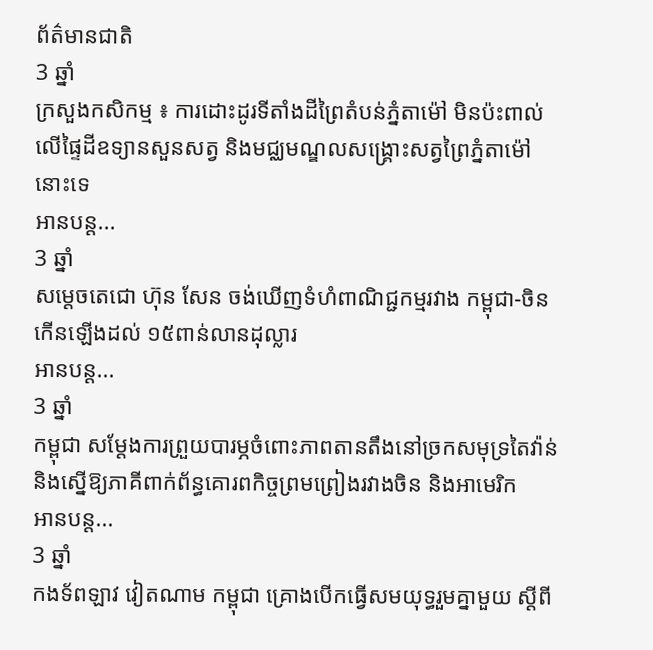ព័ត៌មានជាតិ
3 ឆ្នាំ
ក្រសួងកសិកម្ម ៖ ការដោះដូរទីតាំងដីព្រៃតំបន់ភ្នំតាម៉ៅ មិនប៉ះពាល់លើផ្ទៃដីឧទ្យានសួនសត្វ និងមជ្ឈមណ្ឌលសង្គ្រោះសត្វព្រៃភ្នំតាម៉ៅនោះទេ
អានបន្ត...
3 ឆ្នាំ
សម្ដេចតេជោ ហ៊ុន សែន ចង់ឃើញទំហំពាណិជ្ជកម្មរវាង កម្ពុជា-ចិន កើនឡើងដល់ ១៥ពាន់លានដុល្លារ
អានបន្ត...
3 ឆ្នាំ
កម្ពុជា សម្ដែងការព្រួយបារម្ភចំពោះភាពតានតឹងនៅច្រកសមុទ្រតៃវ៉ាន់ និងស្នើឱ្យភាគីពាក់ព័ន្ធគោរពកិច្ចព្រមព្រៀងរវាងចិន និងអាមេរិក
អានបន្ត...
3 ឆ្នាំ
កងទ័ពឡាវ វៀតណាម កម្ពុជា គ្រោងបើកធ្វើសមយុទ្ធរួមគ្នាមួយ ស្ដីពី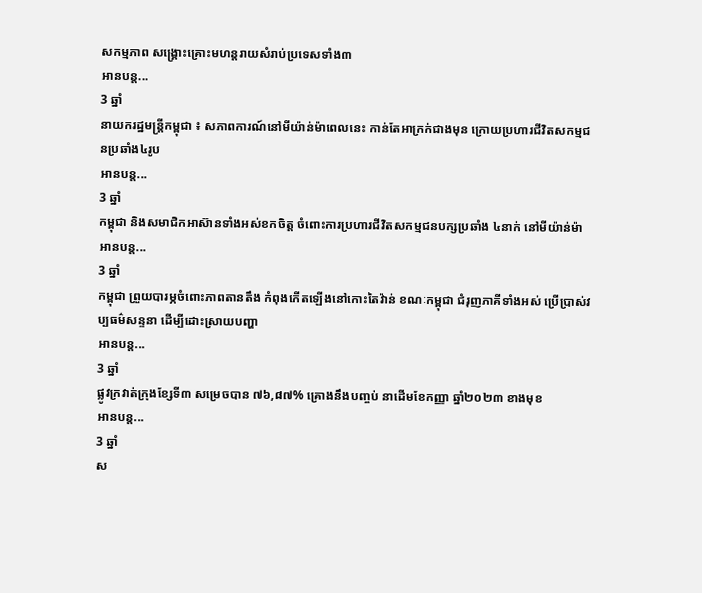សកម្មភាព សង្គ្រោះគ្រោះមហន្តរាយសំរាប់ប្រទេសទាំង៣
អានបន្ត...
3 ឆ្នាំ
នាយករដ្ឋមន្ដ្រីកម្ពុជា ៖ សភាពការណ៍នៅមីយ៉ាន់ម៉ាពេលនេះ កាន់តែអាក្រក់ជាងមុន ក្រោយប្រហារជីវិតសកម្មជនប្រឆាំង៤រូប
អានបន្ត...
3 ឆ្នាំ
កម្ពុជា និងសមាជិកអាស៊ានទាំងអស់ខកចិត្ត ចំពោះការប្រហារជីវិតសកម្មជនបក្សប្រឆាំង ៤នាក់ នៅមីយ៉ាន់ម៉ា
អានបន្ត...
3 ឆ្នាំ
កម្ពុជា ព្រួយបារម្ភចំពោះភាពតានតឹង កំពុងកើតឡើងនៅកោះតៃវ៉ាន់ ខណៈកម្ពុជា ជំរុញភាគីទាំងអស់ ប្រើប្រាស់វប្បធម៌សន្ទនា ដើម្បីដោះស្រាយបញ្ហា
អានបន្ត...
3 ឆ្នាំ
ផ្លូវក្រវាត់ក្រុងខ្សែទី៣ សម្រេចបាន ៧៦,៨៧% គ្រោងនឹងបញ្ចប់ នាដើមខែកញ្ញា ឆ្នាំ២០២៣ ខាងមុខ
អានបន្ត...
3 ឆ្នាំ
ស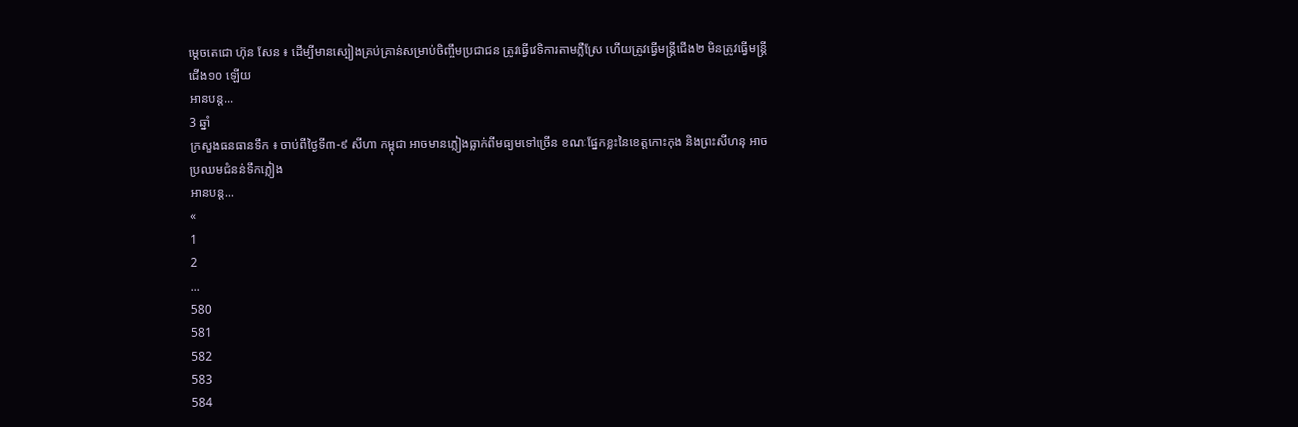ម្ដេចតេជោ ហ៊ុន សែន ៖ ដើម្បីមានស្បៀងគ្រប់គ្រាន់សម្រាប់ចិញ្ចឹមប្រជាជន ត្រូវធ្វើវេទិការតាមភ្លឺស្រែ ហើយត្រូវធ្វើមន្ត្រីជើង២ មិនត្រូវធ្វើមន្ត្រីជើង១០ ឡើយ
អានបន្ត...
3 ឆ្នាំ
ក្រសួងធនធានទឹក ៖ ចាប់ពីថ្ងៃទី៣-៩ សីហា កម្ពុជា អាចមានភ្លៀងធ្លាក់ពីមធ្យមទៅច្រើន ខណៈផ្នែកខ្លះនៃខេត្តកោះកុង និងព្រះសីហនុ អាចប្រឈមជំនន់ទឹកភ្លៀង
អានបន្ត...
«
1
2
...
580
581
582
583
584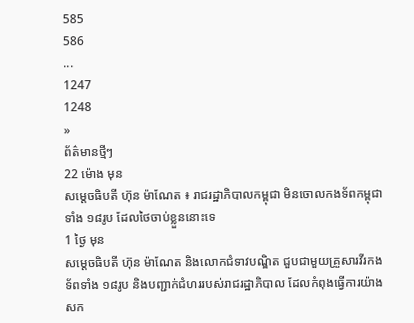585
586
...
1247
1248
»
ព័ត៌មានថ្មីៗ
22 ម៉ោង មុន
សម្ដេចធិបតី ហ៊ុន ម៉ាណែត ៖ រាជរដ្ឋាភិបាលកម្ពុជា មិនចោលកងទ័ពកម្ពុជាទាំង ១៨រូប ដែលថៃចាប់ខ្លួននោះទេ
1 ថ្ងៃ មុន
សម្ដេចធិបតី ហ៊ុន ម៉ាណែត និងលោកជំទាវបណ្ឌិត ជួបជាមួយគ្រួសារវីរកងទ័ពទាំង ១៨រូប និងបញ្ជាក់ជំហររបស់រាជរដ្ឋាភិបាល ដែលកំពុងធ្វើការយ៉ាងសក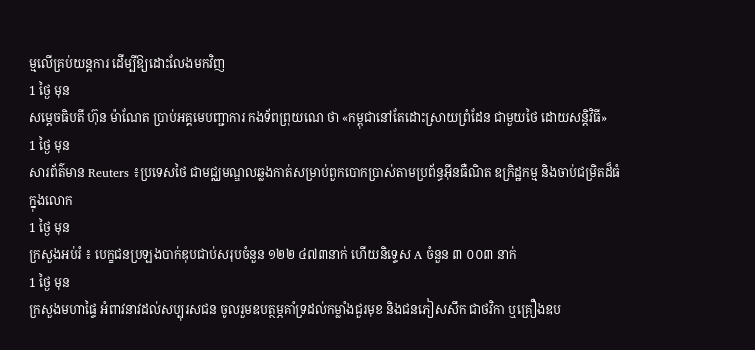ម្មលើគ្រប់យន្តការ ដើម្បីឱ្យដោះលែងមកវិញ
1 ថ្ងៃ មុន
សម្តេចធិបតី ហ៊ុន ម៉ាណែត ប្រាប់អគ្គមេបញ្ជាការ កងទ័ពព្រុយណេ ថា «កម្ពុជានៅតែដោះស្រាយព្រំដែន ជាមួយថៃ ដោយសន្តិវិធី»
1 ថ្ងៃ មុន
សារព័ត៌មាន Reuters ៖ប្រទេសថៃ ជាមជ្ឈមណ្ឌលឆ្លងកាត់សម្រាប់ពួកបោកប្រាស់តាមប្រព័ន្ធអ៊ីនធឺណិត ឧក្រិដ្ឋកម្ម និងចាប់ជម្រិតដ៏ធំក្នុងលោក
1 ថ្ងៃ មុន
ក្រសួងអប់រំ ៖ បេក្ខជនប្រឡងបាក់ឌុបជាប់សរុបចំនួន ១២២ ៤៧៣នាក់ ហើយនិទ្ទេស A ចំនួន ៣ ០០៣ នាក់
1 ថ្ងៃ មុន
ក្រសួងមហាផ្ទៃ អំពាវនាវដល់សប្បុរសជន ចូលរួមឧបត្ថម្ភគាំទ្រដល់កម្លាំងជួរមុខ និងជនភៀសសឹក ជាថវិកា ឬគ្រឿងឧប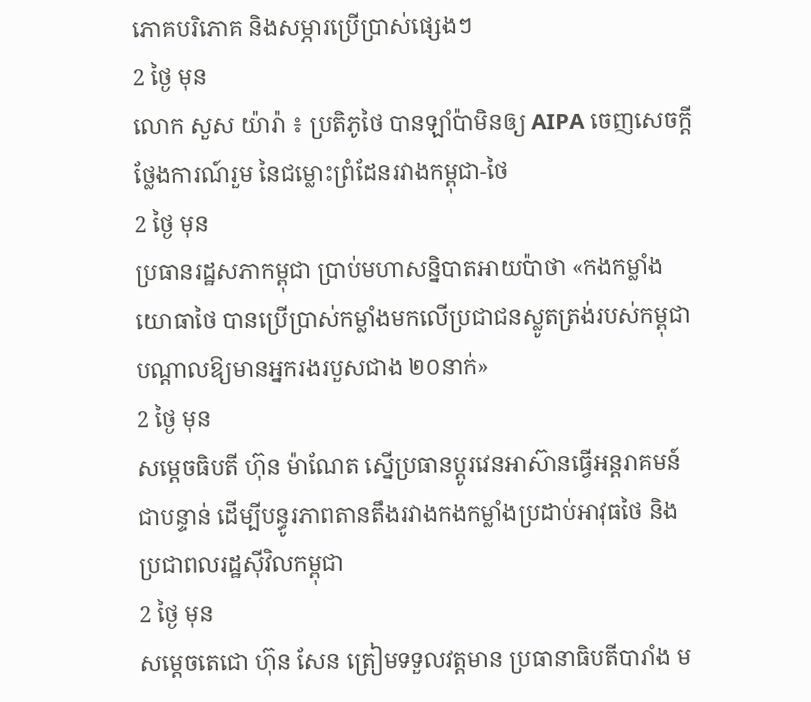ភោគបរិភោគ និងសម្ភារប្រើប្រាស់ផ្សេងៗ
2 ថ្ងៃ មុន
លោក សួស យ៉ារ៉ា ៖ ប្រតិភូថៃ បានឡាំប៉ាមិនឲ្យ AIPA ចេញសេចក្តីថ្លែងការណ៍រួម នៃជម្លោះព្រំដែនរវាងកម្ពុជា-ថៃ
2 ថ្ងៃ មុន
ប្រធានរដ្ឋសភាកម្ពុជា ប្រាប់មហាសន្និបាតអាយប៉ាថា «កងកម្លាំងយោធាថៃ បានប្រើប្រាស់កម្លាំងមកលើប្រជាជនស្លូតត្រង់របស់កម្ពុជា បណ្តាលឱ្យមានអ្នករងរបួសជាង ២០នាក់»
2 ថ្ងៃ មុន
សម្ដេចធិបតី ហ៊ុន ម៉ាណែត ស្នើប្រធានប្តូរវេនអាស៊ានធ្វើអន្តរាគមន៍ជាបន្ទាន់ ដើម្បីបន្ធូរភាពតានតឹងរវាងកងកម្លាំងប្រដាប់អាវុធថៃ និងប្រជាពលរដ្ឋស៊ីវិលកម្ពុជា
2 ថ្ងៃ មុន
សម្តេចតេជោ ហ៊ុន សែន ត្រៀមទទួលវត្តមាន ប្រធានាធិបតីបារាំង ម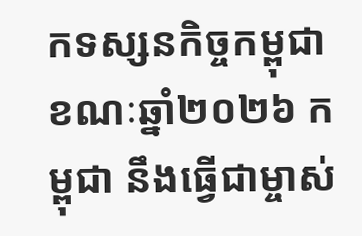កទស្សនកិច្ចកម្ពុជា ខណៈឆ្នាំ២០២៦ កម្ពុជា នឹងធ្វើជាម្ចាស់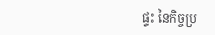ផ្ទះ នៃកិច្ចប្រ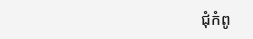ជុំកំពូ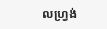លហ្រ្វង់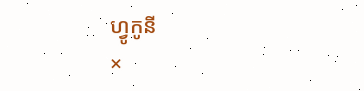ហ្វូកូនី
×